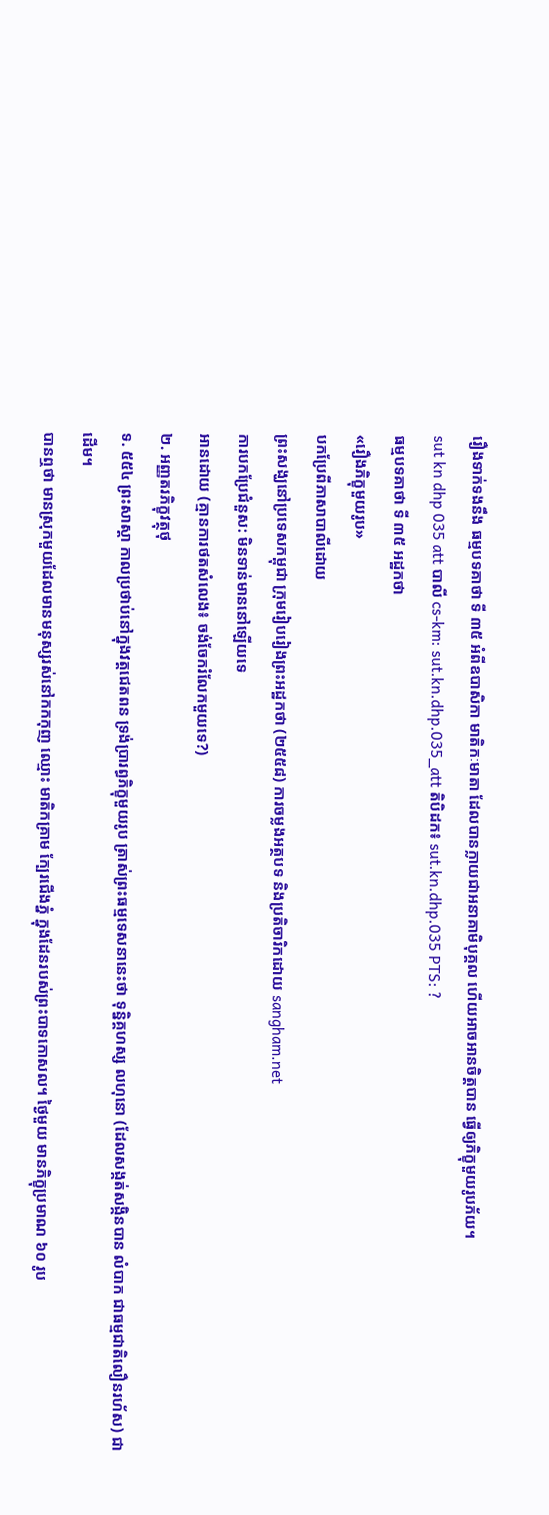រឿងទាក់ទងនឹង ធម្មបទគាថា ទី ៣៥ អំពីឧបាសិកា មាតិកៈមាតា ដែលបានក្លាយជាអនាគាមិបុគ្គល ហើយអាចអានចិត្តបាន ធ្វើឲ្យភិក្ខុមួយរូបភ័យ។
sut kn dhp 035 att បាលី cs-km: sut.kn.dhp.035_att តិបិដក៖ sut.kn.dhp.035 PTS: ?
ធម្មបទគាថា ទី ៣៥ អដ្ឋកថា
«រឿងភិក្ខុមួយរូប»
បកប្រែពីភាសាបាលីដោយ
ព្រះសង្ឃនៅប្រទេសកម្ពុជា ក្រុមរៀបរៀងព្រះអដ្ឋកថា (២៥៥៨) ការចម្លងអត្ថបទ និងប្រតិចារិកដោយ sangham.net
ការបកប្រែជំនួស: មិនទាន់មាននៅឡើយទេ
អានដោយ (គ្មានការថតសំលេង៖ ចង់ចែករំលែកមួយទេ?)
២. អញ្ញតរភិក្ខុវត្ថុថុ
ទ. ៥៥៤ ព្រះសាស្តា កាលប្រថាប់នៅក្នុងវត្តជេតពន ទ្រង់ប្រារព្ធភិក្ខុមួយរូប ត្រាស់ព្រះធម្មទេសនានេះថា ទុន្និគ្គហស្ស លហុនោ (ដែលសង្កត់សង្កិនបាន លំបាក ជាធម្មជាតិលឿនរហ័ស) ជាដើម។
បានឮថា មានស្រុកមួយដែលមានមនុស្សរស់នៅកកកុញ ឈ្មោះ មាតិកគ្រាម ក្បែរជើងភ្នំ ក្នុងដែនរបស់ព្រះបាទកោសល។ ថ្ងៃមួយ មានភិក្ខុប្រមាណ ៦០ រូប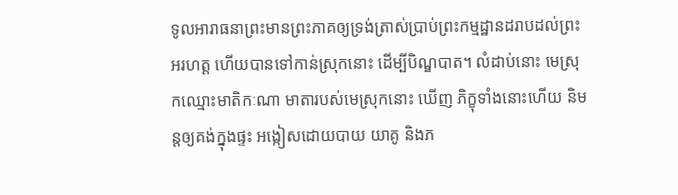ទូលអារាធនាព្រះមានព្រះភាគឲ្យទ្រង់ត្រាស់ប្រាប់ព្រះកម្មដ្ឋានដរាបដល់ព្រះអរហត្ត ហើយបានទៅកាន់ស្រុកនោះ ដើម្បីបិណ្ឌបាត។ លំដាប់នោះ មេស្រុកឈ្មោះមាតិកៈណា មាតារបស់មេស្រុកនោះ ឃើញ ភិក្ខុទាំងនោះហើយ និមន្តឲ្យគង់ក្នុងផ្ទះ អង្កៀសដោយបាយ យាគូ និងភ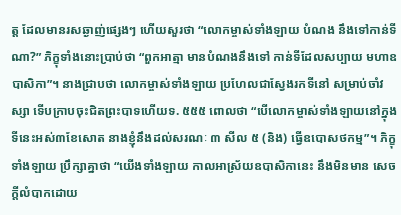ត្ត ដែលមានរសឆ្ងាញ់ផ្សេងៗ ហើយសួរថា “លោកម្ចាស់ទាំងឡាយ បំណង នឹងទៅកាន់ទីណា?” ភិក្ខុទាំងនោះប្រាប់ថា “ពួកអាត្មា មានបំណងនឹងទៅ កាន់ទីដែលសប្បាយ មហាឧបាសិកា”។ នាងជ្រាបថា លោកម្ចាស់ទាំងឡាយ ប្រហែលជាស្វែងរកទីនៅ សម្រាប់ចាំវស្សា ទើបក្រាបចុះជិតព្រះបាទហើយទ. ៥៥៥ ពោលថា “បើលោកម្ចាស់ទាំងឡាយនៅក្នុងទីនេះអស់៣ខែសោត នាងខ្ញុំនឹងដល់សរណៈ ៣ សីល ៥ (និង) ធ្វើឧបោសថកម្ម”។ ភិក្ខុទាំងឡាយ ប្រឹក្សាគ្នាថា “យើងទាំងឡាយ កាលអាស្រ័យឧបាសិកានេះ នឹងមិនមាន សេចក្តីលំបាកដោយ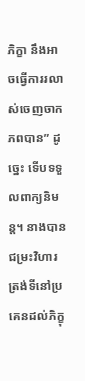ភិក្ខា នឹងអាចធ្វើការរលាស់ចេញចាកភពបាន” ដូច្នេះ ទើបទទួលពាក្យនិមន្ត។ នាងបានជម្រះវិហារត្រង់ទីនៅប្រគេនដល់ភិក្ខុ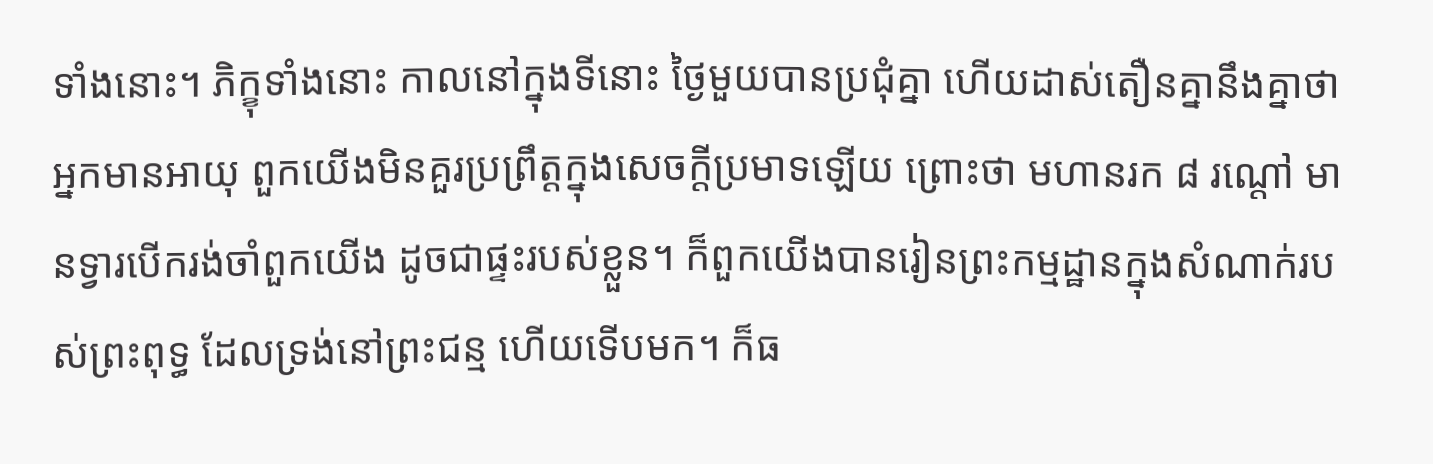ទាំងនោះ។ ភិក្ខុទាំងនោះ កាលនៅក្នុងទីនោះ ថ្ងៃមួយបានប្រជុំគ្នា ហើយដាស់តឿនគ្នានឹងគ្នាថា អ្នកមានអាយុ ពួកយើងមិនគួរប្រព្រឹត្តក្នុងសេចក្តីប្រមាទឡើយ ព្រោះថា មហានរក ៨ រណ្តៅ មានទ្វារបើករង់ចាំពួកយើង ដូចជាផ្ទះរបស់ខ្លួន។ ក៏ពួកយើងបានរៀនព្រះកម្មដ្ឋានក្នុងសំណាក់របស់ព្រះពុទ្ធ ដែលទ្រង់នៅព្រះជន្ម ហើយទើបមក។ ក៏ធ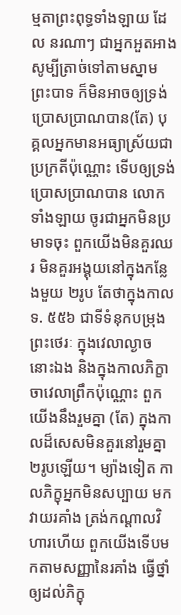ម្មតាព្រះពុទ្ធទាំងឡាយ ដែល នរណាៗ ជាអ្នកអួតអាង សូម្បីត្រាច់ទៅតាមស្នាមព្រះបាទ ក៏មិនអាចឲ្យទ្រង់ប្រោសប្រាណបាន(តែ) បុគ្គលអ្នកមានអធ្យាស្រ័យជាប្រក្រតីប៉ុណ្ណោះ ទើបឲ្យទ្រង់ប្រោសប្រាណបាន លោកទាំងឡាយ ចូរជាអ្នកមិនប្រមាទចុះ ពួកយើងមិនគួរឈរ មិនគួរអង្គុយនៅក្នុងកន្លែងមួយ ២រូប តែថាក្នុងកាលទ. ៥៥៦ ជាទីទំនុកបម្រុងព្រះថេរៈ ក្នុងវេលាល្ងាចនោះឯង និងក្នុងកាលភិក្ខាចាវេលាព្រឹកប៉ុណ្ណោះ ពួកយើងនឹងរួមគ្នា (តែ) ក្នុងកាលដ៏សេសមិនគួរនៅរួមគ្នា ២រូបឡើយ។ ម្យ៉ាងទៀត កាលភិក្ខុអ្នកមិនសប្បាយ មកវាយរគាំង ត្រង់កណ្តាលវិហារហើយ ពួកយើងទើបមកតាមសញ្ញានៃរគាំង ធ្វើថ្នាំឲ្យដល់ភិក្ខុ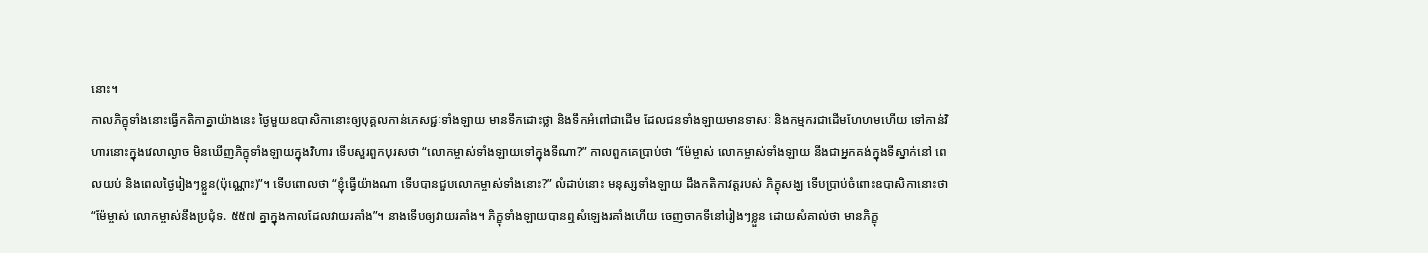នោះ។
កាលភិក្ខុទាំងនោះធ្វើកតិកាគ្នាយ៉ាងនេះ ថ្ងៃមួយឧបាសិកានោះឲ្យបុគ្គលកាន់ភេសជ្ជៈទាំងឡាយ មានទឹកដោះថ្លា និងទឹកអំពៅជាដើម ដែលជនទាំងឡាយមានទាសៈ និងកម្មករជាដើមហែហមហើយ ទៅកាន់វិហារនោះក្នុងវេលាល្ងាច មិនឃើញភិក្ខុទាំងឡាយក្នុងវិហារ ទើបសួរពួកបុរសថា “លោកម្ចាស់ទាំងឡាយទៅក្នុងទីណា?” កាលពួកគេប្រាប់ថា “ម៉ែម្ចាស់ លោកម្ចាស់ទាំងឡាយ នីងជាអ្នកគង់ក្នុងទីស្នាក់នៅ ពេលយប់ និងពេលថ្ងៃរៀងៗខ្លួន(ប៉ុណ្ណោះ)”។ ទើបពោលថា “ខ្ញុំធ្វើយ៉ាងណា ទើបបានជួបលោកម្ចាស់ទាំងនោះ?” លំដាប់នោះ មនុស្សទាំងឡាយ ដឹងកតិកាវត្តរបស់ ភិក្ខុសង្ឃ ទើបប្រាប់ចំពោះឧបាសិកានោះថា “ម៉ែម្ចាស់ លោកម្ចាស់នឹងប្រជុំទ. ៥៥៧ គ្នាក្នុងកាលដែលវាយរគាំង”។ នាងទើបឲ្យវាយរគាំង។ ភិក្ខុទាំងឡាយបានឮសំឡេងរគាំងហើយ ចេញចាកទីនៅរៀងៗខ្លួន ដោយសំគាល់ថា មានភិក្ខុ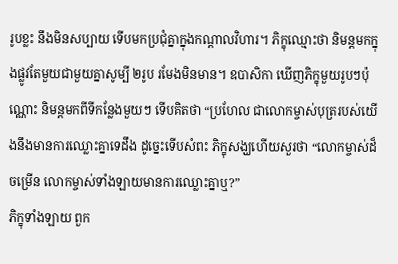រូបខ្លះ នឹងមិនសប្បាយ ទើបមកប្រជុំគ្នាក្នុងកណ្តាលវិហារ។ ភិក្ខុឈ្មោះថា និមន្តមកក្នុងផ្លូវតែមួយជាមួយគ្នាសូម្បី ២រូប រមែងមិនមាន។ ឧបាសិកា ឃើញភិក្ខុមួយរូបៗប៉ុណ្ណោះ និមន្តមកពីទីកន្លែងមួយៗ ទើបគិតថា “ប្រហែល ជាលោកម្ចាស់បុត្ររបស់យើងនឹងមានការឈ្លោះគ្នាទេដឹង ដូច្នេះទើបសំពះ ភិក្ខុសង្ឃហើយសួរថា “លោកម្ចាស់ដ៏ចម្រើន លោកម្ចាស់ទាំងឡាយមានការឈ្លោះគ្នាឬ?”
ភិក្ខុទាំងឡាយ ពួក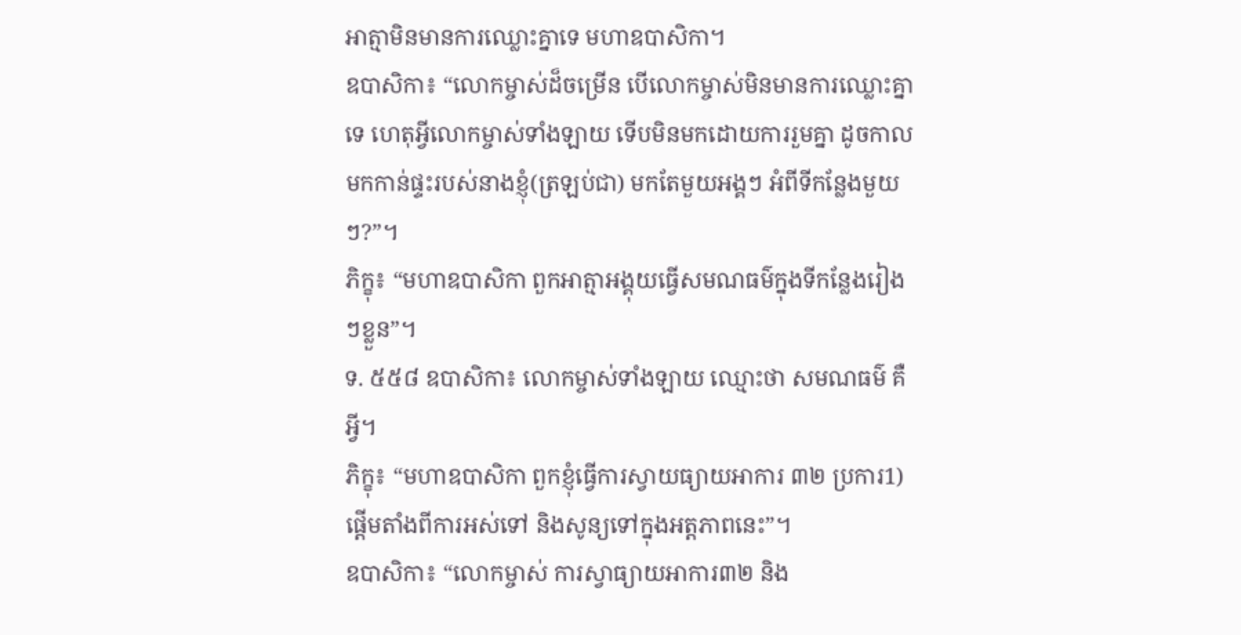អាត្មាមិនមានការឈ្លោះគ្នាទេ មហាឧបាសិកា។
ឧបាសិកា៖ “លោកម្ចាស់ដ៏ចម្រើន បើលោកម្ចាស់មិនមានការឈ្លោះគ្នាទេ ហេតុអ្វីលោកម្ចាស់ទាំងឡាយ ទើបមិនមកដោយការរួមគ្នា ដូចកាលមកកាន់ផ្ទះរបស់នាងខ្ញុំ(ត្រឡប់ជា) មកតែមួយអង្គៗ អំពីទីកន្លែងមួយៗ?”។
ភិក្ខុ៖ “មហាឧបាសិកា ពួកអាត្មាអង្គុយធ្វើសមណធម៌ក្នុងទីកន្លែងរៀងៗខ្លួន”។
ទ. ៥៥៨ ឧបាសិកា៖ លោកម្ចាស់ទាំងឡាយ ឈ្មោះថា សមណធម៌ គឺអ្វី។
ភិក្ខុ៖ “មហាឧបាសិកា ពួកខ្ញុំធ្វើការស្វាយធ្យាយអាការ ៣២ ប្រការ1) ផ្តើមតាំងពីការអស់ទៅ និងសូន្យទៅក្នុងអត្តភាពនេះ”។
ឧបាសិកា៖ “លោកម្ចាស់ ការស្វាធ្យាយអាការ៣២ និង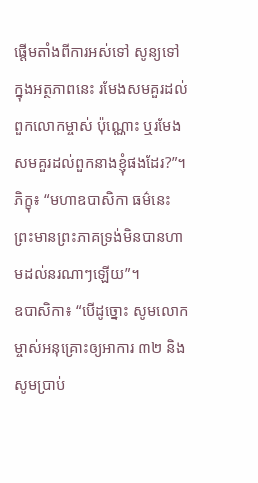ផ្តើមតាំងពីការអស់ទៅ សូន្យទៅក្នុងអត្ថភាពនេះ រមែងសមគួរដល់ពួកលោកម្ចាស់ ប៉ុណ្ណោះ ឬរមែងសមគួរដល់ពួកនាងខ្ញុំផងដែរ?”។
ភិក្ខុ៖ “មហាឧបាសិកា ធម៌នេះ ព្រះមានព្រះភាគទ្រង់មិនបានហាមដល់នរណាៗឡើយ”។
ឧបាសិកា៖ “បើដូច្នោះ សូមលោកម្ចាស់អនុគ្រោះឲ្យអាការ ៣២ និងសូមប្រាប់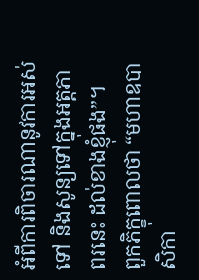អំពីការពិចារណានូវការអស់ទៅ និងសូន្យទៅក្នុងអត្តភាពរនេះ ដល់ខាងខ្ញុំផង”។
ពួកភិក្ខុពោលថា “មហាឧបាសិកា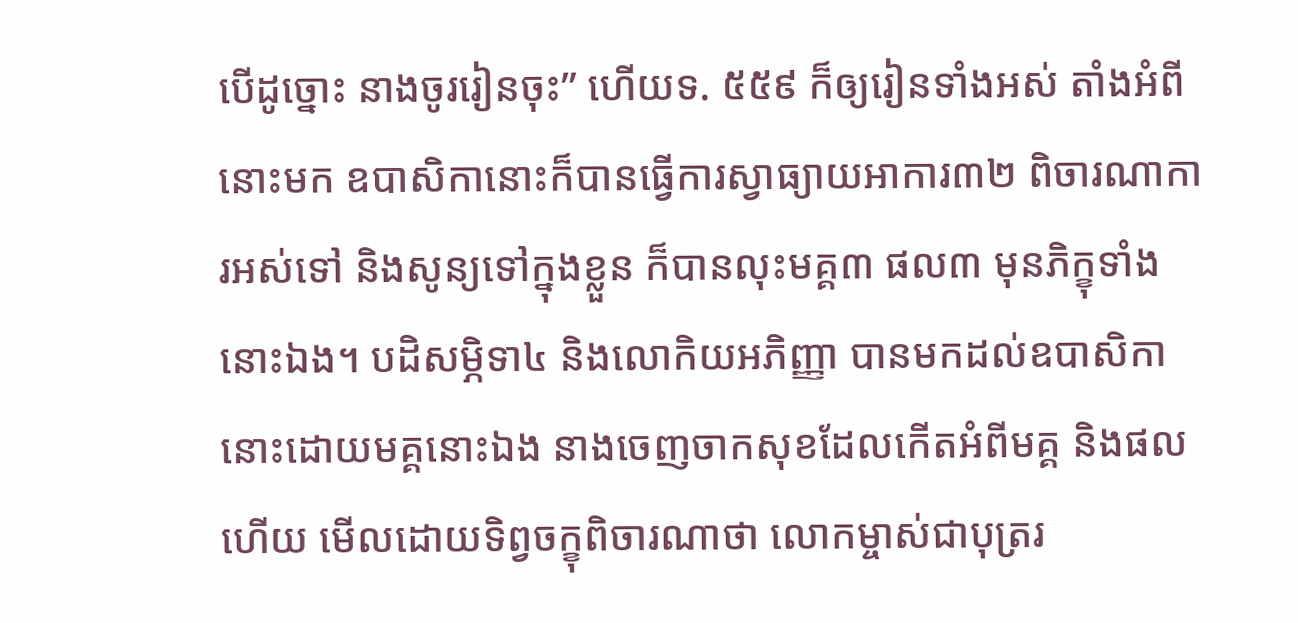បើដូច្នោះ នាងចូររៀនចុះ” ហើយទ. ៥៥៩ ក៏ឲ្យរៀនទាំងអស់ តាំងអំពីនោះមក ឧបាសិកានោះក៏បានធ្វើការស្វាធ្យាយអាការ៣២ ពិចារណាការអស់ទៅ និងសូន្យទៅក្នុងខ្លួន ក៏បានលុះមគ្គ៣ ផល៣ មុនភិក្ខុទាំងនោះឯង។ បដិសម្ភិទា៤ និងលោកិយអភិញ្ញា បានមកដល់ឧបាសិកានោះដោយមគ្គនោះឯង នាងចេញចាកសុខដែលកើតអំពីមគ្គ និងផលហើយ មើលដោយទិព្វចក្ខុពិចារណាថា លោកម្ចាស់ជាបុត្ររ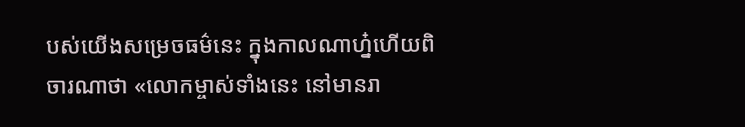បស់យើងសម្រេចធម៌នេះ ក្នុងកាលណាហ្ន៎ហើយពិចារណាថា «លោកម្ចាស់ទាំងនេះ នៅមានរា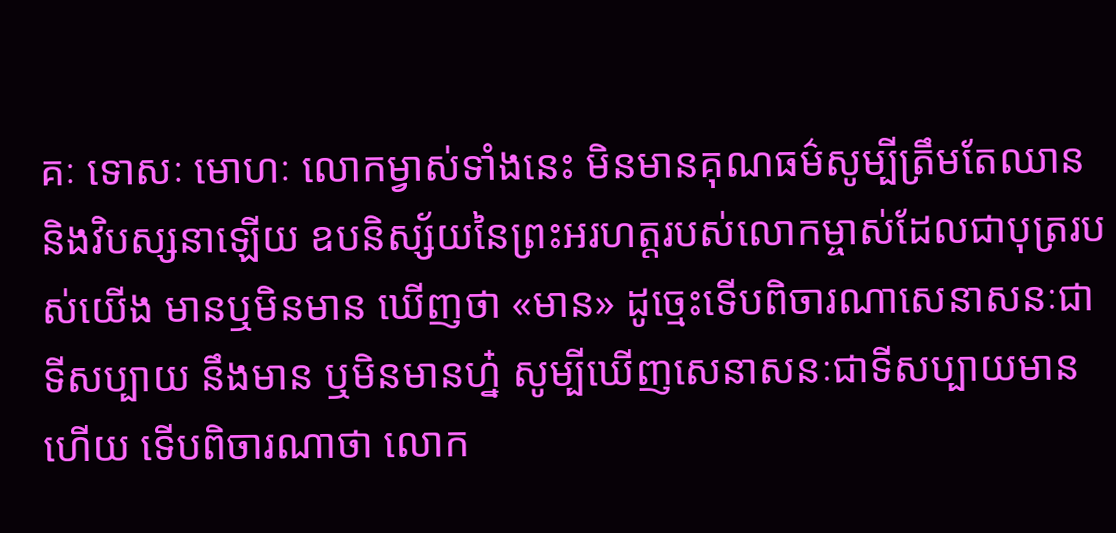គៈ ទោសៈ មោហៈ លោកម្វាស់ទាំងនេះ មិនមានគុណធម៌សូម្បីត្រឹមតែឈាន និងវិបស្សនាឡើយ ឧបនិស្ស័យនៃព្រះអរហត្តរបស់លោកម្ចាស់ដែលជាបុត្ររបស់យើង មានឬមិនមាន ឃើញថា «មាន» ដូច្មេះទើបពិចារណាសេនាសនៈជាទីសប្បាយ នឹងមាន ឬមិនមានហ្ន៎ សូម្បីឃើញសេនាសនៈជាទីសប្បាយមានហើយ ទើបពិចារណាថា លោក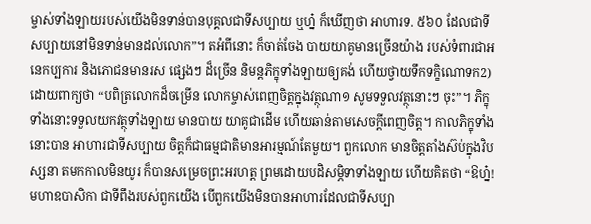ម្ចាស់ទាំងឡាយរបស់យើងមិនទាន់បានបុគ្គលជាទីសប្បាយ ឬហ្ន៎ ក៏ឃើញថា អាហារទ. ៥៦០ ដែលជាទីសប្បាយនៅមិនទាន់មានដល់លោក”។ តអំពីនោះ ក៏ចាត់ចែង បាយយាគូមានច្រើនយ៉ាង របស់ទំពារជាអនេកប្បការ និងភោជនមានរស ផ្សេងៗ ដ៏ច្រើន និមន្តភិក្ខុទាំងឡាយឲ្យគង់ ហើយថ្វាយទឹកទក្ខិណោទក2) ដោយពាក្យថា “បពិត្រលោកដ៏ចម្រើន លោកម្ចាស់ពេញចិត្តក្នុងវត្ថុណា១ សូមទទួលវត្ថុនោះៗ ចុះ”។ ភិក្ខុទាំងនោះទទួលយកវត្ថុទាំងឡាយ មានបាយ យាគូជាដើម ហើយឆាន់តាមសេចក្តីពេញចិត្ត។ កាលភិក្ខុទាំងនោះបាន អាហារជាទីសប្បាយ ចិត្តក៏ជាធម្មជាតិមានអារម្មណ៍តែមួយ។ ពួកលោក មានចិត្តតាំងស៊ប់ក្នុងវិបស្សនា តមកកាលមិនយូរ ក៏បានសម្រេចព្រះអរហត្ត ព្រមដោយបដិសម្ភិទាទាំងឡាយ ហើយគិតថា “ឱហ្ន៎! មហាឧបាសិកា ជាទីពឹងរបស់ពួកយើង បើពួកយើងមិនបានអាហារដែលជាទីសប្បា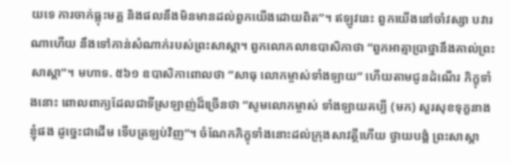យទេ ការចាក់ធ្លុះមគ្គ និងផលនឹងមិនមានដល់ពួកយើងដោយពិត”។ ឥឡូវនេះ ពួកយើងនៅចាំវស្សា បវារណាហើយ នឹងទៅកាន់សំណាក់របស់ព្រះសាស្តា។ ពួកលោកលាឧបាសិកាថា “ពួកអាត្មាប្រាថ្នានឹងគាល់ព្រះសាស្តា”។ មហាទ. ៥៦១ ឧបាសិកាពោលថា “សាធុ លោកម្ចាស់ទាំងឡាយ” ហើយតាមជូនដំណើរ ភិក្ខុទាំងនោះ ពោលពាក្យដែលជាទីស្រឡាញ់ដ៏ច្រើនថា “សូមលោកម្ចាស់ ទាំងឡាយគប្បី (មក) សួរសុខទុក្ខនាងខ្ញុំផង ដូច្នេះជាដើម ទើបត្រឡប់វិញ”។ ចំណែកភិក្ខុទាំងនោះដល់ក្រុងសាវត្ថីហើយ ថ្វាយបង្គំ ព្រះសាស្តា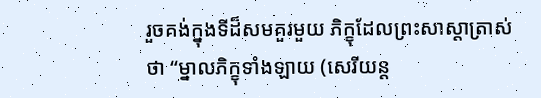រួចគង់ក្នុងទីដ៏សមគួរមួយ ភិក្ខុដែលព្រះសាស្តាត្រាស់ថា “ម្នាលភិក្ខុទាំងឡាយ (សេរីយន្ត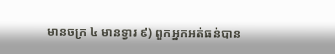មានចក្រ ៤ មានទ្វារ ៩) ពួកអ្នកអត់ធន់បាន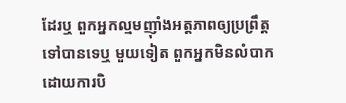ដែរឬ ពួកអ្នកល្មមញ៉ាំងអត្តភាពឲ្យប្រព្រឹត្តទៅបានទេឬ មួយទៀត ពួកអ្នកមិនលំបាក ដោយការបិ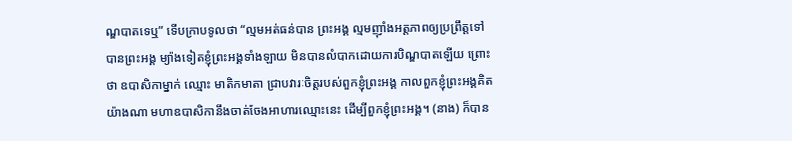ណ្ឌបាតទេឬ” ទើបក្រាបទូលថា “ល្មមអត់ធន់បាន ព្រះអង្គ ល្មមញ៉ាំងអត្តភាពឲ្យប្រព្រឹត្តទៅបានព្រះអង្គ ម្យ៉ាងទៀតខ្ញុំព្រះអង្គទាំងឡាយ មិនបានលំបាកដោយការបិណ្ឌបាតឡើយ ព្រោះថា ឧបាសិកាម្នាក់ ឈ្មោះ មាតិកមាតា ជ្រាបវារៈចិត្តរបស់ពួកខ្ញុំព្រះអង្គ កាលពួកខ្ញុំព្រះអង្គគិតយ៉ាងណា មហាឧបាសិកានឹងចាត់ចែងអាហារឈ្មោះនេះ ដើម្បីពួកខ្ញុំព្រះអង្គ។ (នាង) ក៏បាន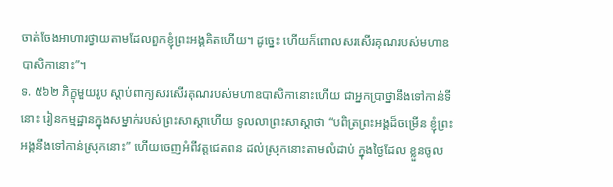ចាត់ចែងអាហារថ្វាយតាមដែលពួកខ្ញុំព្រះអង្គគិតហើយ។ ដូច្នេះ ហើយក៏ពោលសរសើរគុណរបស់មហាឧបាសិកានោះ”។
ទ. ៥៦២ ភិក្ខុមួយរូប ស្តាប់ពាក្យសរសើរគុណរបស់មហាឧបាសិកានោះហើយ ជាអ្នកប្រាថ្នានឹងទៅកាន់ទីនោះ រៀនកម្មដ្ឋានក្នុងសម្នាក់របស់ព្រះសាស្តាហើយ ទូលលាព្រះសាស្តាថា “បពិត្រព្រះអង្គដ៏ចម្រើន ខ្ញុំព្រះអង្គនឹងទៅកាន់ស្រុកនោះ” ហើយចេញអំពីវត្តជេតពន ដល់ស្រុកនោះតាមលំដាប់ ក្នុងថ្ងៃដែល ខ្លួនចូល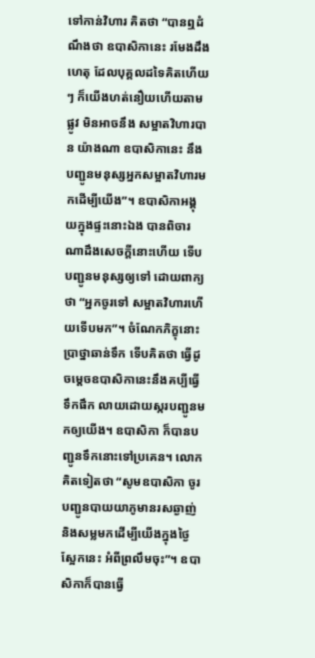ទៅកាន់វិហារ គិតថា “បានឮដំណឹងថា ឧបាសិកានេះ រមែងដឹងហេតុ ដែលបុគ្គលដទៃគិតហើយៗ ក៏យើងហត់នឿយហើយតាមផ្លូវ មិនអាចនឹង សម្អាតវិហារបាន យ៉ាងណា ឧបាសិកានេះ នឹងបញ្ជូនមនុស្សអ្នកសម្អាតវិហារមកដើម្បីយើង”។ ឧបាសិកាអង្គុយក្នុងផ្ទះនោះឯង បានពិចារណាដឹងសេចក្តីនោះហើយ ទើបបញ្ជូនមនុស្សឲ្យទៅ ដោយពាក្យថា “អ្នកចូរទៅ សម្អាតវិហារហើយទើបមក”។ ចំណែកភិក្ខុនោះប្រាថ្នាឆាន់ទឹក ទើបគិតថា ធ្វើដូចម្តេចឧបាសិកានេះនឹងគប្បីធ្វើទឹកផឹក លាយដោយស្ករបញ្ជូនមកឲ្យយើង។ ឧបាសិកា ក៏បានបញ្ជូនទឹកនោះទៅប្រគេន។ លោកគិតទៀតថា “សូមឧបាសិកា ចូរបញ្ជូនបាយយាភូមានរសឆ្ងាញ់ និងសម្លមកដើម្បីយើងក្នុងថ្ងៃស្អែកនេះ អំពីព្រលឹមចុះ”។ ឧបាសិកាក៏បានធ្វើ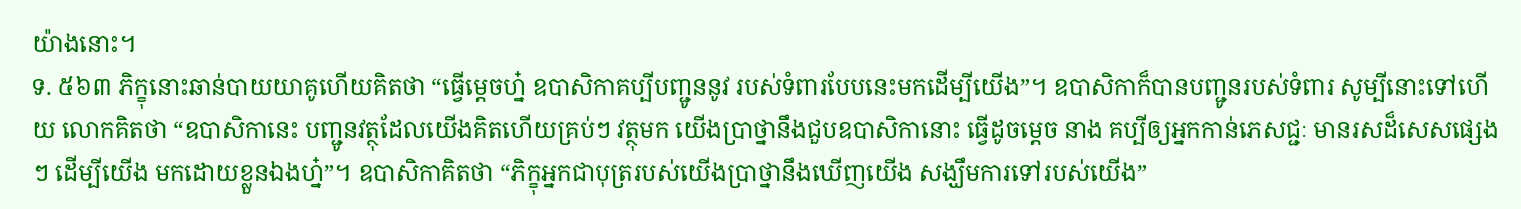យ៉ាងនោះ។
ទ. ៥៦៣ ភិក្ខុនោះឆាន់បាយយាគូហើយគិតថា “ធ្វើម្តេចហ្ន៎ ឧបាសិកាគប្បីបញ្ជូននូវ របស់ទំពារបែបនេះមកដើម្បីយើង”។ ឧបាសិកាក៏បានបញ្ជូនរបស់ទំពារ សូម្បីនោះទៅហើយ លោកគិតថា “ឧបាសិកានេះ បញ្ជូនវត្ថុដែលយើងគិតហើយគ្រប់ៗ វត្ថុមក យើងប្រាថ្នានឹងជួបឧបាសិកានោះ ធ្វើដូចម្តេច នាង គប្បីឲ្យអ្នកកាន់ភេសជ្ជៈ មានរសដ៏សេសផ្សេងៗ ដើម្បីយើង មកដោយខ្លួនឯងហ្ន៎”។ ឧបាសិកាគិតថា “ភិក្ខុអ្នកជាបុត្ររបស់យើងប្រាថ្នានឹងឃើញយើង សង្ឃឹមការទៅរបស់យើង”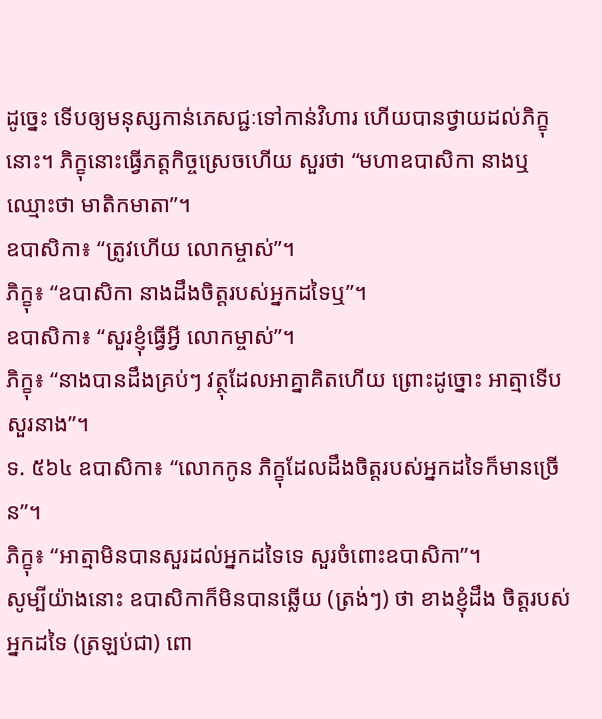ដូច្នេះ ទើបឲ្យមនុស្សកាន់ភេសជ្ជៈទៅកាន់វិហារ ហើយបានថ្វាយដល់ភិក្ខុនោះ។ ភិក្ខុនោះធ្វើភត្តកិច្ចស្រេចហើយ សួរថា “មហាឧបាសិកា នាងឬ ឈ្មោះថា មាតិកមាតា”។
ឧបាសិកា៖ “ត្រូវហើយ លោកម្ចាស់”។
ភិក្ខុ៖ “ឧបាសិកា នាងដឹងចិត្តរបស់អ្នកដទៃឬ”។
ឧបាសិកា៖ “សួរខ្ញុំធ្វើអ្វី លោកម្ចាស់”។
ភិក្ខុ៖ “នាងបានដឹងគ្រប់ៗ វត្ថុដែលអាគ្នាគិតហើយ ព្រោះដូច្នោះ អាត្មាទើបសួរនាង”។
ទ. ៥៦៤ ឧបាសិកា៖ “លោកកូន ភិក្ខុដែលដឹងចិត្តរបស់អ្នកដទៃក៏មានច្រើន”។
ភិក្ខុ៖ “អាត្មាមិនបានសួរដល់អ្នកដទៃទេ សួរចំពោះឧបាសិកា”។
សូម្បីយ៉ាងនោះ ឧបាសិកាក៏មិនបានឆ្លើយ (ត្រង់ៗ) ថា ខាងខ្ញុំដឹង ចិត្តរបស់អ្នកដទៃ (ត្រឡប់ជា) ពោ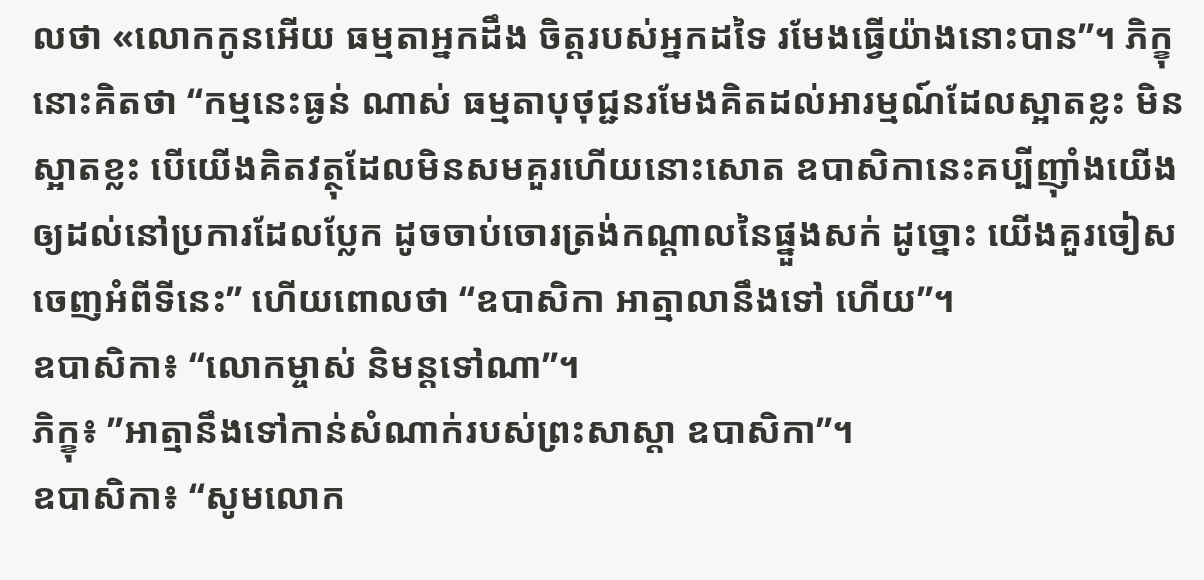លថា «លោកកូនអើយ ធម្មតាអ្នកដឹង ចិត្តរបស់អ្នកដទៃ រមែងធ្វើយ៉ាងនោះបាន”។ ភិក្ខុនោះគិតថា “កម្មនេះធ្ងន់ ណាស់ ធម្មតាបុថុជ្ជនរមែងគិតដល់អារម្មណ៍ដែលស្អាតខ្លះ មិនស្អាតខ្លះ បើយើងគិតវត្ថុដែលមិនសមគួរហើយនោះសោត ឧបាសិកានេះគប្បីញ៉ាំងយើង ឲ្យដល់នៅប្រការដែលប្លែក ដូចចាប់ចោរត្រង់កណ្តាលនៃផ្នួងសក់ ដូច្នោះ យើងគួរចៀសចេញអំពីទីនេះ” ហើយពោលថា “ឧបាសិកា អាត្មាលានឹងទៅ ហើយ”។
ឧបាសិកា៖ “លោកម្ចាស់ និមន្តទៅណា”។
ភិក្ខុ៖ ”អាត្មានឹងទៅកាន់សំណាក់របស់ព្រះសាស្តា ឧបាសិកា”។
ឧបាសិកា៖ “សូមលោក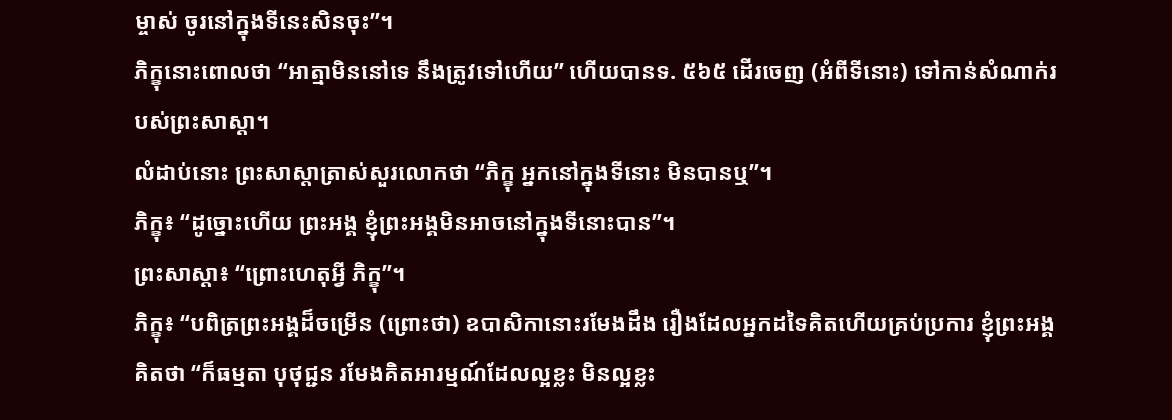ម្ចាស់ ចូរនៅក្នុងទីនេះសិនចុះ”។
ភិក្ខុនោះពោលថា “អាត្មាមិននៅទេ នឹងត្រូវទៅហើយ” ហើយបានទ. ៥៦៥ ដើរចេញ (អំពីទីនោះ) ទៅកាន់សំណាក់របស់ព្រះសាស្តា។
លំដាប់នោះ ព្រះសាស្តាត្រាស់សួរលោកថា “ភិក្ខុ អ្នកនៅក្នុងទីនោះ មិនបានឬ”។
ភិក្ខុ៖ “ដូច្នោះហើយ ព្រះអង្គ ខ្ញុំព្រះអង្គមិនអាចនៅក្នុងទីនោះបាន”។
ព្រះសាស្តា៖ “ព្រោះហេតុអ្វី ភិក្ខុ”។
ភិក្ខុ៖ “បពិត្រព្រះអង្គដ៏ចម្រើន (ព្រោះថា) ឧបាសិកានោះរមែងដឹង រឿងដែលអ្នកដទៃគិតហើយគ្រប់ប្រការ ខ្ញុំព្រះអង្គគិតថា “ក៏ធម្មតា បុថុជ្ជន រមែងគិតអារម្មណ៍ដែលល្អខ្លះ មិនល្អខ្លះ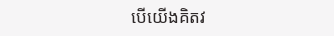បើយើងគិតវ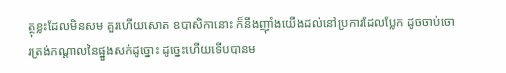ត្ថុខ្លះដែលមិនសម គួរហើយសោត ឧបាសិកានោះ ក៏នឹងញ៉ាំងយើងដល់នៅប្រការដែលប្លែក ដូចចាប់ចោរត្រង់កណ្តាលនៃផ្នួងសក់ដូច្នោះ ដូច្នេះហើយទើបបានម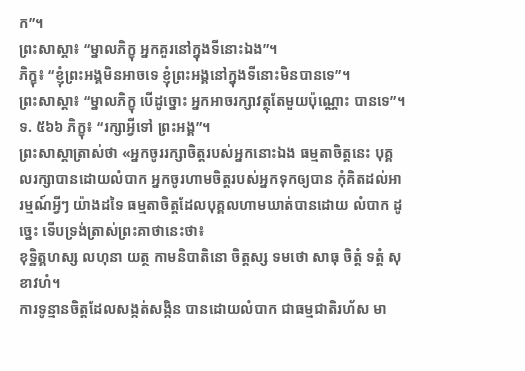ក”។
ព្រះសាស្តា៖ “ម្នាលភិក្ខុ អ្នកគួរនៅក្នុងទីនោះឯង”។
ភិក្ខុ៖ “ខ្ញុំព្រះអង្គមិនអាចទេ ខ្ញុំព្រះអង្គនៅក្នុងទីនោះមិនបានទេ”។
ព្រះសាស្តា៖ “ម្នាលភិក្ខុ បើដូច្នោះ អ្នកអាចរក្សាវត្ថុតែមួយប៉ុណ្ណោះ បានទេ”។
ទ. ៥៦៦ ភិក្ខុ៖ “រក្សាអ្វីទៅ ព្រះអង្គ”។
ព្រះសាស្តាត្រាស់ថា «អ្នកចូររក្សាចិត្តរបស់អ្នកនោះឯង ធម្មតាចិត្តនេះ បុគ្គលរក្សាបានដោយលំបាក អ្នកចូរហាមចិត្តរបស់អ្នកទុកឲ្យបាន កុំគិតដល់អារម្មណ៍អ្វីៗ យ៉ាងដទៃ ធម្មតាចិត្តដែលបុគ្គលហាមឃាត់បានដោយ លំបាក ដូច្នេះ ទើបទ្រង់ត្រាស់ព្រះគាថានេះថា៖
ខុទ្ឋិត្គហស្ស លហុនា យត្ថ កាមនិបាតិនោ ចិត្តស្ស ទមថោ សាធុ ចិត្តំ ទត្តំ សុខាវហំ។
ការទូន្មានចិត្តដែលសង្កត់សង្កិន បានដោយលំបាក ជាធម្មជាតិរហ័ស មា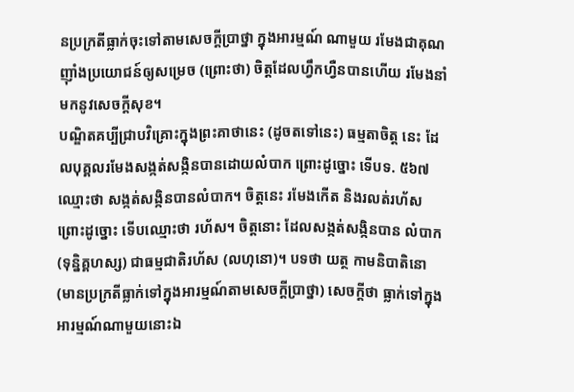នប្រក្រតីធ្លាក់ចុះទៅតាមសេចក្តីប្រាថ្នា ក្នុងអារម្មណ៍ ណាមួយ រមែងជាគុណញ៉ាំងប្រយោជន៍ឲ្យសម្រេច (ព្រោះថា) ចិត្តដែលហ្វឹកហ្វឺនបានហើយ រមែងនាំមកនូវសេចក្តីសុខ។
បណ្ឌិតគប្បីជ្រាបវិគ្រោះក្នុងព្រះគាថានេះ (ដូចតទៅនេះ) ធម្មតាចិត្ត នេះ ដែលបុគ្គលរមែងសង្កត់សង្កិនបានដោយលំបាក ព្រោះដូច្នោះ ទើបទ. ៥៦៧ ឈ្មោះថា សង្កត់សង្កិនបានលំបាក។ ចិត្តនេះ រមែងកើត និងរលត់រហ័ស ព្រោះដូច្នោះ ទើបឈ្មោះថា រហ័ស។ ចិត្តនោះ ដែលសង្កត់សង្កិនបាន លំបាក (ទុន្និគ្គហស្ស) ជាធម្មជាតិរហ័ស (លហុនោ)។ បទថា យត្ថ កាមនិបាតិនោ (មានប្រក្រតីធ្លាក់ទៅក្នុងអារម្មណ៍តាមសេចក្តីប្រាថ្នា) សេចក្តីថា ធ្លាក់ទៅក្នុងអារម្មណ៍ណាមួយនោះឯ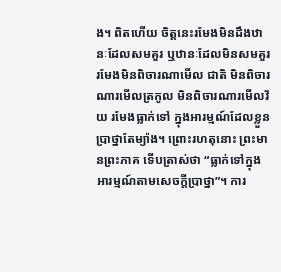ង។ ពិតហើយ ចិត្តនេះរមែងមិនដឹងឋានៈដែលសមគួរ ឬឋានៈដែលមិនសមគួរ រមែងមិនពិចារណាមើល ជាតិ មិនពិចារណារមើលត្រកូល មិនពិចារណារមើលវ័យ រមែងធ្លាក់ទៅ ក្នុងអារម្មណ៍ដែលខ្លួនប្រាថ្នាតែម្យ៉ាង។ ព្រោះរហតុនោះ ព្រះមានព្រះភាគ ទើបត្រាស់ថា “ធ្លាក់ទៅក្នុងអារម្មណ៍តាមសេចក្តីប្រាថ្នា”។ ការ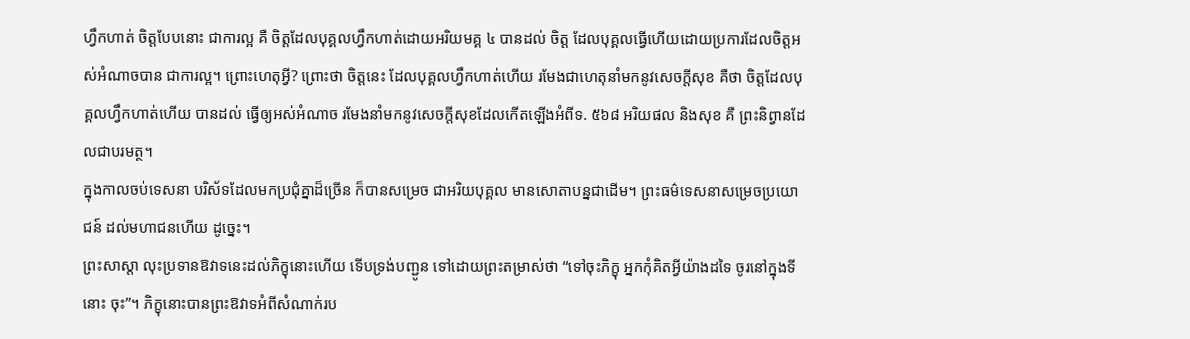ហ្វឹកហាត់ ចិត្តបែបនោះ ជាការល្អ គឺ ចិត្តដែលបុគ្គលហ្វឹកហាត់ដោយអរិយមគ្គ ៤ បានដល់ ចិត្ត ដែលបុគ្គលធ្វើហើយដោយប្រការដែលចិត្តអស់អំណាចបាន ជាការល្អ។ ព្រោះហេតុអ្វី? ព្រោះថា ចិត្តនេះ ដែលបុគ្គលហ្វឹកហាត់ហើយ រមែងជាហេតុនាំមកនូវសេចក្តីសុខ គឺថា ចិត្តដែលបុគ្គលហ្វឹកហាត់ហើយ បានដល់ ធ្វើឲ្យអស់អំណាច រមែងនាំមកនូវសេចក្តីសុខដែលកើតឡើងអំពីទ. ៥៦៨ អរិយផល និងសុខ គឺ ព្រះនិព្វានដែលជាបរមត្ថ។
ក្នុងកាលចប់ទេសនា បរិស័ទដែលមកប្រជុំគ្នាដ៏ច្រើន ក៏បានសម្រេច ជាអរិយបុគ្គល មានសោតាបន្នជាដើម។ ព្រះធម៌ទេសនាសម្រេចប្រយោជន៍ ដល់មហាជនហើយ ដូច្នេះ។
ព្រះសាស្តា លុះប្រទានឱវាទនេះដល់ភិក្ខុនោះហើយ ទើបទ្រង់បញ្ជូន ទៅដោយព្រះតម្រាស់ថា “ទៅចុះភិក្ខុ អ្នកកុំគិតអ្វីយ៉ាងដទៃ ចូរនៅក្នុងទីនោះ ចុះ”។ ភិក្ខុនោះបានព្រះឱវាទអំពីសំណាក់រប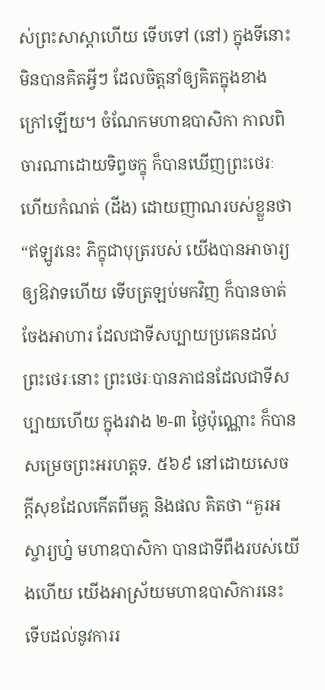ស់ព្រះសាស្តាហើយ ទើបទៅ (នៅ) ក្នុងទីនោះ មិនបានគិតអ្វីៗ ដែលចិត្តនាំឲ្យគិតក្នុងខាងក្រៅឡើយ។ ចំណែកមហាឧបាសិកា កាលពិចារណាដោយទិព្វចក្ខុ ក៏បានឃើញព្រះថេរៈ ហើយកំណត់ (ដីង) ដោយញាណរបស់ខ្លួនថា “ឥឡូវនេះ ភិក្ខុជាបុត្ររបស់ យើងបានអាចារ្យឲ្យឱវាទហើយ ទើបត្រឡប់មកវិញ ក៏បានចាត់ចែងអាហារ ដែលជាទីសប្បាយប្រគេនដល់ព្រះថេរៈនោះ ព្រះថេរៈបានភាជនដែលជាទីសប្បាយហើយ ក្នុងរវាង ២-៣ ថ្ងៃប៉ុណ្ណោះ ក៏បានសម្រេចព្រះអរហត្តទ. ៥៦៩ នៅដោយសេចក្តីសុខដែលកើតពីមគ្គ និងផល គិតថា “គួរអស្ចារ្យហ្ន៎ មហាឧបាសិកា បានជាទីពឹងរបស់យើងហើយ យើងអាស្រ័យមហាឧបាសិការនេះ ទើបដល់នូវការរ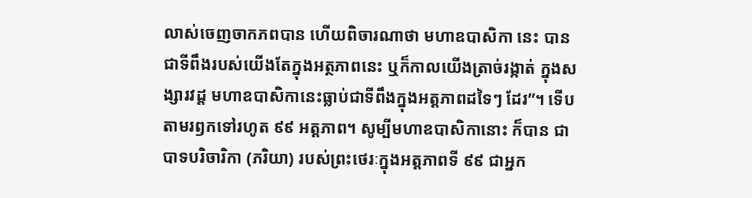លាស់ចេញចាកភពបាន ហើយពិចារណាថា មហាឧបាសិកា នេះ បានជាទីពឹងរបស់យើងតែក្នុងអត្ថភាពនេះ ឬក៏កាលយើងត្រាច់រង្កាត់ ក្នុងសង្សារវដ្ត មហាឧបាសិកានេះធ្លាប់ជាទីពឹងក្នុងអត្តភាពដទៃៗ ដែរ”។ ទើបតាមរឭកទៅរហូត ៩៩ អត្តភាព។ សូម្បីមហាឧបាសិកានោះ ក៏បាន ជាបាទបរិចារិកា (ភរិយា) របស់ព្រះថេរៈក្នុងអត្តភាពទី ៩៩ ជាអ្នក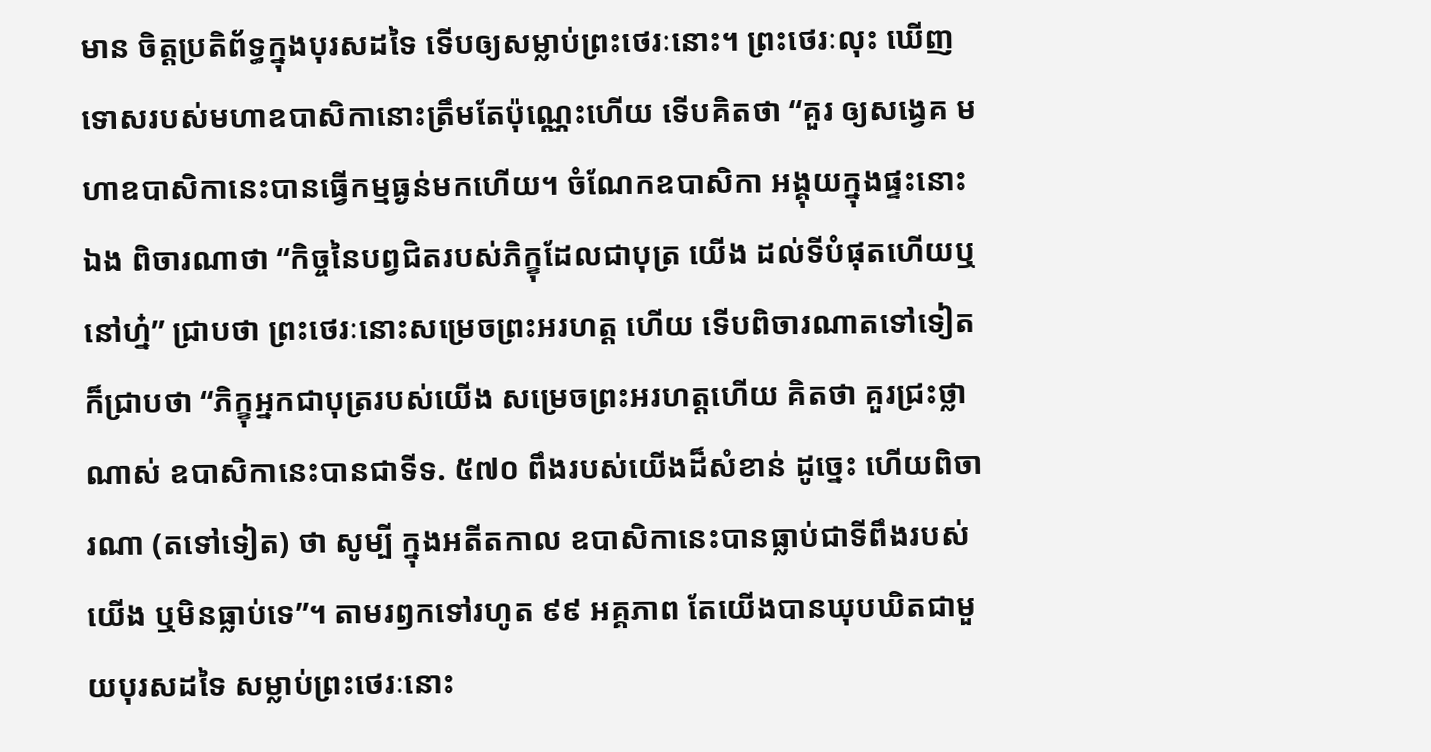មាន ចិត្តប្រតិព័ទ្ធក្នុងបុរសដទៃ ទើបឲ្យសម្លាប់ព្រះថេរៈនោះ។ ព្រះថេរៈលុះ ឃើញទោសរបស់មហាឧបាសិកានោះត្រឹមតែប៉ុណ្ណេះហើយ ទើបគិតថា “គួរ ឲ្យសង្វេគ មហាឧបាសិកានេះបានធ្វើកម្មធ្ងន់មកហើយ។ ចំណែកឧបាសិកា អង្គុយក្នុងផ្ទះនោះឯង ពិចារណាថា “កិច្ចនៃបព្វជិតរបស់ភិក្ខុដែលជាបុត្រ យើង ដល់ទីបំផុតហើយឬនៅហ្ន៎” ជ្រាបថា ព្រះថេរៈនោះសម្រេចព្រះអរហត្ត ហើយ ទើបពិចារណាតទៅទៀត ក៏ជ្រាបថា “ភិក្ខុអ្នកជាបុត្ររបស់យើង សម្រេចព្រះអរហត្តហើយ គិតថា គួរជ្រះថ្លាណាស់ ឧបាសិកានេះបានជាទីទ. ៥៧០ ពឹងរបស់យើងដ៏សំខាន់ ដូច្នេះ ហើយពិចារណា (តទៅទៀត) ថា សូម្បី ក្នុងអតីតកាល ឧបាសិកានេះបានធ្លាប់ជាទីពឹងរបស់យើង ឬមិនធ្លាប់ទេ”។ តាមរឭកទៅរហូត ៩៩ អគ្គភាព តែយើងបានឃុបឃិតជាមួយបុរសដទៃ សម្លាប់ព្រះថេរៈនោះ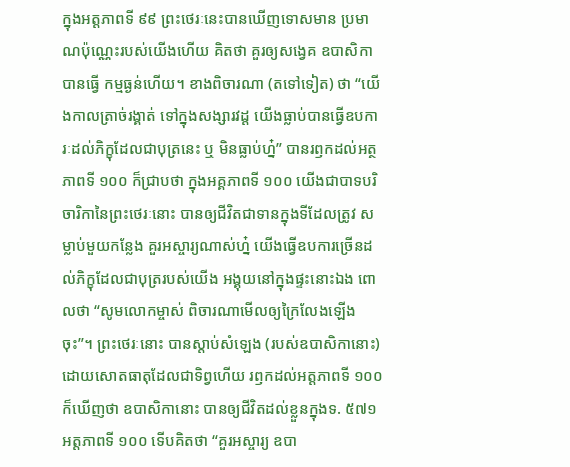ក្នុងអត្តភាពទី ៩៩ ព្រះថេរៈនេះបានឃើញទោសមាន ប្រមាណប៉ុណ្ណេះរបស់យើងហើយ គិតថា គួរឲ្យសង្វេគ ឧបាសិកាបានធ្វើ កម្មធ្ងន់ហើយ។ ខាងពិចារណា (តទៅទៀត) ថា “យើងកាលត្រាច់រង្គាត់ ទៅក្នុងសង្សារវដ្ត យើងធ្លាប់បានធ្វើឧបការៈដល់ភិក្ខុដែលជាបុត្រនេះ ឬ មិនធ្លាប់ហ្ន៎” បានរឭកដល់អត្ថភាពទី ១០០ ក៏ជ្រាបថា ក្នុងអគ្គភាពទី ១០០ យើងជាបាទបរិចារិកានៃព្រះថេរៈនោះ បានឲ្យជីវិតជាទានក្នុងទីដែលត្រូវ សម្លាប់មួយកន្លែង គួរអស្ចារ្យណាស់ហ្ន៎ យើងធ្វើឧបការច្រើនដល់ភិក្ខុដែលជាបុត្ររបស់យើង អង្គុយនៅក្នុងផ្ទះនោះឯង ពោលថា “សូមលោកម្ចាស់ ពិចារណាមើលឲ្យក្រៃលែងឡើងចុះ”។ ព្រះថេរៈនោះ បានស្តាប់សំឡេង (របស់ឧបាសិកានោះ) ដោយសោតធាតុដែលជាទិព្វហើយ រឭកដល់អត្តភាពទី ១០០ ក៏ឃើញថា ឧបាសិកានោះ បានឲ្យជីវិតដល់ខ្លួនក្នុងទ. ៥៧១ អត្តភាពទី ១០០ ទើបគិតថា “គួរអស្ចារ្យ ឧបា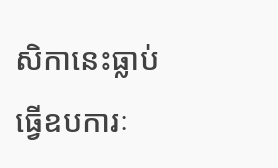សិកានេះធ្លាប់ធ្វើឧបការៈ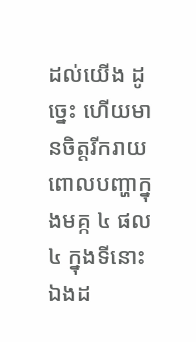ដល់យើង ដូច្នេះ ហើយមានចិត្តរីករាយពោលបញ្ហាក្នុងមគ្ក ៤ ផល ៤ ក្នុងទីនោះឯងដ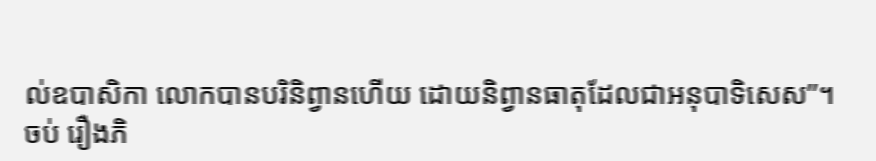ល់ឧបាសិកា លោកបានបរិនិព្វានហើយ ដោយនិព្វានធាតុដែលជាអនុបាទិសេស”។
ចប់ រឿងភិ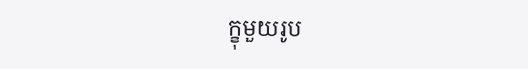ក្ខុមួយរូប